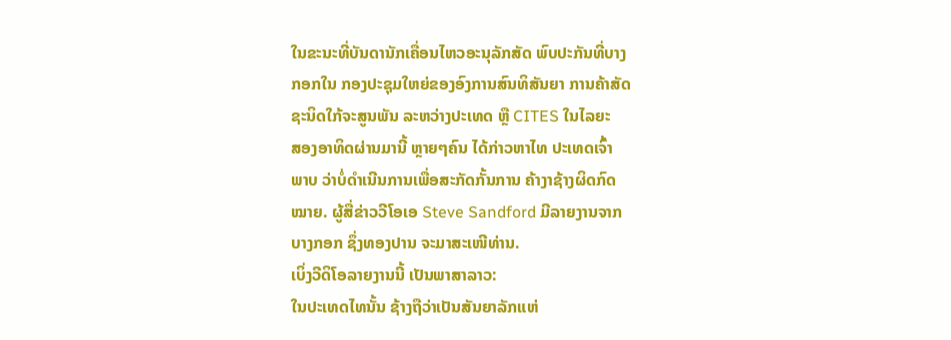ໃນຂະນະທີ່ບັນດານັກເຄື່ອນໄຫວອະນຸລັກສັດ ພົບປະກັນທີ່ບາງ
ກອກໃນ ກອງປະຊຸມໃຫຍ່ຂອງອົງການສົນທິສັນຍາ ການຄ້າສັດ
ຊະນິດໃກ້ຈະສູນພັນ ລະຫວ່າງປະເທດ ຫຼື CITES ໃນໄລຍະ
ສອງອາທິດຜ່ານມານີ້ ຫຼາຍໆຄົນ ໄດ້ກ່າວຫາໄທ ປະເທດເຈົ້າ
ພາບ ວ່າບໍ່ດໍາເນີນການເພື່ອສະກັດກັ້ນການ ຄ້າງາຊ້າງຜິດກົດ
ໝາຍ. ຜູ້ສື່ຂ່າວວີໂອເອ Steve Sandford ມີລາຍງານຈາກ
ບາງກອກ ຊຶ່ງທອງປານ ຈະມາສະເໜີທ່ານ.
ເບິ່ງວີດິໂອລາຍງານນີ້ ເປັນພາສາລາວ:
ໃນປະເທດໄທນັ້ນ ຊ້າງຖືວ່າເປັນສັນຍາລັກແຫ່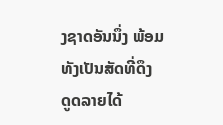ງຊາດອັນນຶ່ງ ພ້ອມທັງເປັນສັດທີ່ດຶງ
ດູດລາຍໄດ້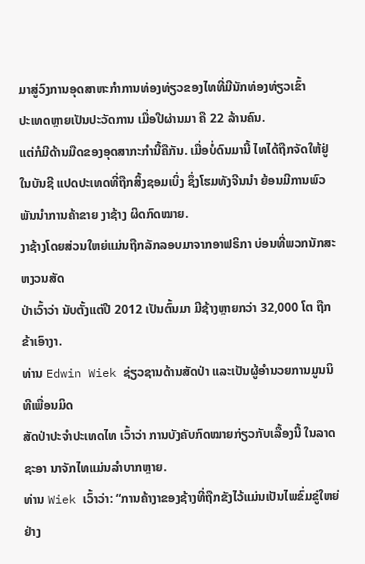ມາສູ່ວົງການອຸດສາຫະກໍາການທ່ອງທ່ຽວຂອງໄທທີ່ມີນັກທ່ອງທ່ຽວເຂົ້າ
ປະເທດຫຼາຍເປັນປະວັດການ ເມື່ອປີຜ່ານມາ ຄື 22 ລ້ານຄົນ.
ແຕ່ກໍມີດ້ານມືດຂອງອຸດສາກະກໍານີ້ຄືກັນ. ເມື່ອບໍ່ດົນມານີ້ ໄທໄດ້ຖືກຈັດໃຫ້ຢູ່ໃນບັນຊີ ແປດປະເທດທີ່ຖືກສິ້ງຊອມເບິ່ງ ຊຶ່ງໂຮມທັງຈີນນໍາ ຍ້ອນມີການພົວພັນນໍາການຄ້າຂາຍ ງາຊ້າງ ຜິດກົດໝາຍ.
ງາຊ້າງໂດຍສ່ວນໃຫຍ່ແມ່ນຖືກລັກລອບມາຈາກອາຟຣິກາ ບ່ອນທີ່ພວກນັກສະຫງວນສັດ
ປ່າເວົ້າວ່າ ນັບຕັ້ງແຕ່ປີ 2012 ເປັນຕົ້ນມາ ມີຊ້າງຫຼາຍກວ່າ 32,000 ໂຕ ຖືກຂ້າເອົາງາ.
ທ່ານ Edwin Wiek ຊ່ຽວຊານດ້ານສັດປ່າ ແລະເປັນຜູ້ອໍານວຍການມູນນິທີເພື່ອນມິດ
ສັດປ່າປະຈໍາປະເທດໄທ ເວົ້າວ່າ ການບັງຄັບກົດໝາຍກ່ຽວກັບເລື້ອງນີ້ ໃນລາດຊະອາ ນາຈັກໄທແມ່ນລໍາບາກຫຼາຍ.
ທ່ານ Wiek ເວົ້າວ່າ: “ການຄ້າງາຂອງຊ້າງທີ່ຖືກຂັງໄວ້ແມ່ນເປັນໄພຂົ່ມຂູ່ໃຫຍ່
ຢ່າງ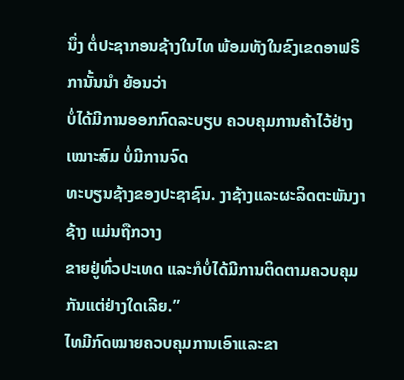ນຶ່ງ ຕໍ່ປະຊາກອນຊ້າງໃນໄທ ພ້ອມທັງໃນຂົງເຂດອາຟຣິການັ້ນນໍາ ຍ້ອນວ່າ
ບໍ່ໄດ້ມີການອອກກົດລະບຽບ ຄວບຄຸມການຄ້າໄວ້ຢ່າງເໝາະສົມ ບໍ່ມີການຈົດ
ທະບຽນຊ້າງຂອງປະຊາຊົນ. ງາຊ້າງແລະຜະລິດຕະພັນງາຊ້າງ ແມ່ນຖືກວາງ
ຂາຍຢູ່ທົ່ວປະເທດ ແລະກໍບໍ່ໄດ້ມີການຕິດຕາມຄວບຄຸມກັນແຕ່ຢ່າງໃດເລີຍ.”
ໄທມີກົດໝາຍຄວບຄຸມການເອົາແລະຂາ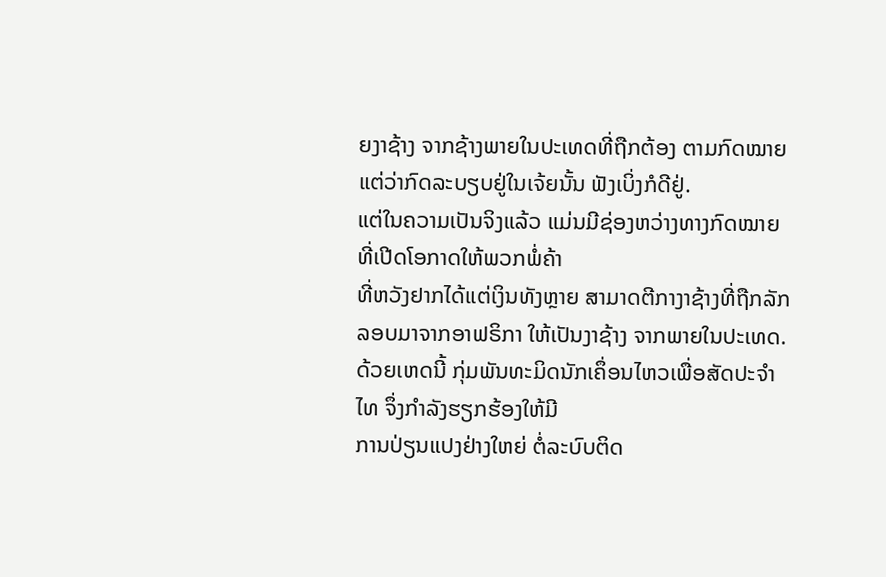ຍງາຊ້າງ ຈາກຊ້າງພາຍໃນປະເທດທີ່ຖືກຕ້ອງ ຕາມກົດໝາຍ ແຕ່ວ່າກົດລະບຽບຢູ່ໃນເຈ້ຍນັ້ນ ຟັງເບິ່ງກໍດີຢູ່.
ແຕ່ໃນຄວາມເປັນຈິງແລ້ວ ແມ່ນມີຊ່ອງຫວ່າງທາງກົດໝາຍ ທີ່ເປີດໂອກາດໃຫ້ພວກພໍ່ຄ້າ
ທີ່ຫວັງຢາກໄດ້ແຕ່ເງິນທັງຫຼາຍ ສາມາດຕີກາງາຊ້າງທີ່ຖືກລັກລອບມາຈາກອາຟຣິກາ ໃຫ້ເປັນງາຊ້າງ ຈາກພາຍໃນປະເທດ.
ດ້ວຍເຫດນີ້ ກຸ່ມພັນທະມິດນັກເຄຶ່ອນໄຫວເພື່ອສັດປະຈໍາໄທ ຈຶ່ງກໍາລັງຮຽກຮ້ອງໃຫ້ມີ
ການປ່ຽນແປງຢ່າງໃຫຍ່ ຕໍ່ລະບົບຕິດ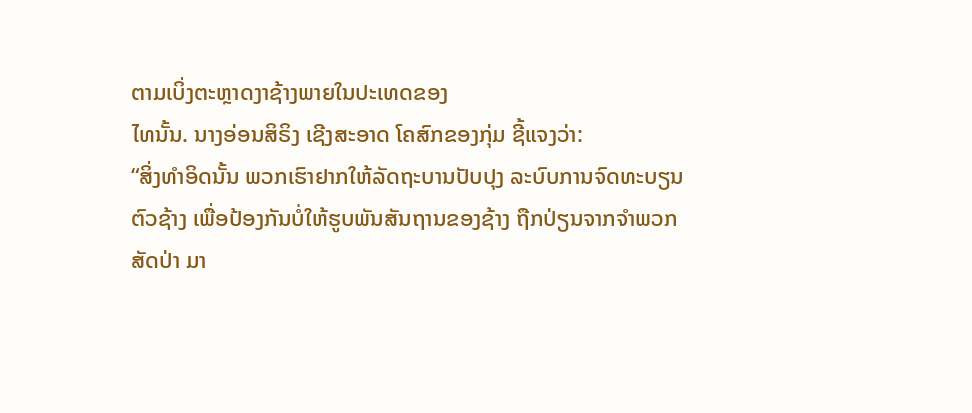ຕາມເບິ່ງຕະຫຼາດງາຊ້າງພາຍໃນປະເທດຂອງ
ໄທນັ້ນ. ນາງອ່ອນສິຣິງ ເຊີງສະອາດ ໂຄສົກຂອງກຸ່ມ ຊີ້ແຈງວ່າ:
“ສິ່ງທໍາອິດນັ້ນ ພວກເຮົາຢາກໃຫ້ລັດຖະບານປັບປຸງ ລະບົບການຈົດທະບຽນ
ຕົວຊ້າງ ເພື່ອປ້ອງກັນບໍ່ໃຫ້ຮູບພັນສັນຖານຂອງຊ້າງ ຖືກປ່ຽນຈາກຈໍາພວກ
ສັດປ່າ ມາ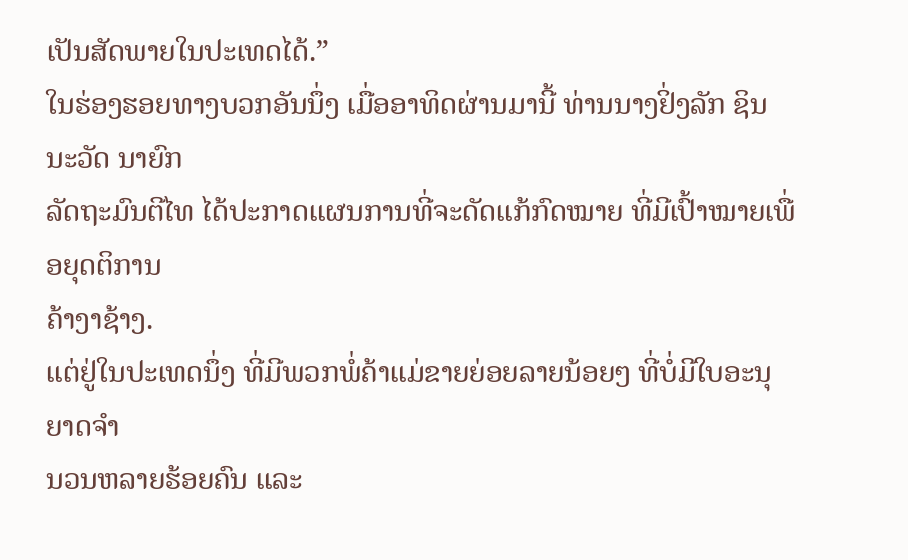ເປັນສັດພາຍໃນປະເທດໄດ້.”
ໃນຮ່ອງຮອຍທາງບວກອັນນຶ່ງ ເມື່ອອາທິດຜ່ານມານີ້ ທ່ານນາງຢິ່ງລັກ ຊິນນະວັດ ນາຍົກ
ລັດຖະມົນຕີໄທ ໄດ້ປະກາດແຜນການທີ່ຈະດັດແກ້ກົດໝາຍ ທີ່ມີເປົ້າໝາຍເພື່ອຍຸດຕິການ
ຄ້າງາຊ້າງ.
ແຕ່ຢູ່ໃນປະເທດນຶ່ງ ທີ່ມີພວກພໍ່ຄ້າແມ່ຂາຍຍ່ອຍລາຍນ້ອຍໆ ທີ່ບໍ່ມີໃບອະນຸຍາດຈໍາ
ນວນຫລາຍຮ້ອຍຄົນ ແລະ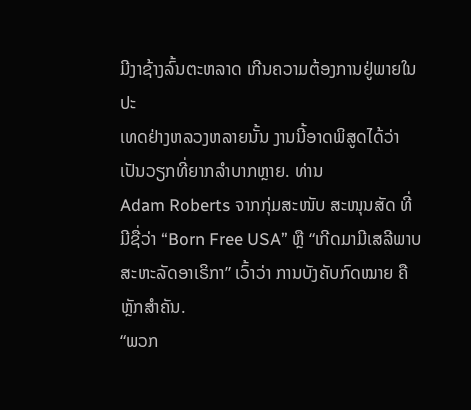ມີງາຊ້າງລົ້ນຕະຫລາດ ເກີນຄວາມຕ້ອງການຢູ່ພາຍໃນປະ
ເທດຢ່າງຫລວງຫລາຍນັ້ນ ງານນີ້ອາດພິສູດໄດ້ວ່າເປັນວຽກທີ່ຍາກລໍາບາກຫຼາຍ. ທ່ານ
Adam Roberts ຈາກກຸ່ມສະໜັບ ສະໜຸນສັດ ທີ່ມີຊື່ວ່າ “Born Free USA” ຫຼື “ເກີດມາມີເສລີພາບ ສະຫະລັດອາເຣິກາ” ເວົ້າວ່າ ການບັງຄັບກົດໝາຍ ຄືຫຼັກສໍາຄັນ.
“ພວກ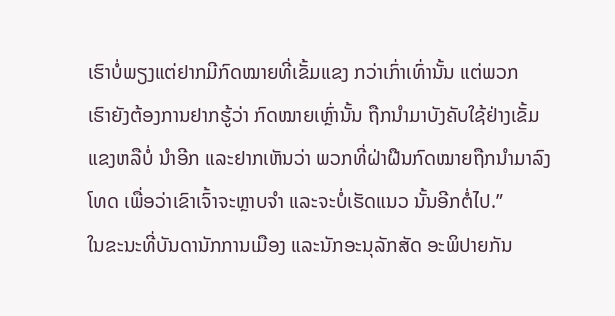ເຮົາບໍ່ພຽງແຕ່ຢາກມີກົດໝາຍທີ່ເຂັ້ມແຂງ ກວ່າເກົ່າເທົ່ານັ້ນ ແຕ່ພວກ
ເຮົາຍັງຕ້ອງການຢາກຮູ້ວ່າ ກົດໝາຍເຫຼົ່ານັ້ນ ຖືກນໍາມາບັງຄັບໃຊ້ຢ່າງເຂັ້ມ
ແຂງຫລືບໍ່ ນໍາອີກ ແລະຢາກເຫັນວ່າ ພວກທີ່ຝ່າຝືນກົດໝາຍຖືກນໍາມາລົງ
ໂທດ ເພື່ອວ່າເຂົາເຈົ້າຈະຫຼາບຈໍາ ແລະຈະບໍ່ເຮັດແນວ ນັ້ນອີກຕໍ່ໄປ.”
ໃນຂະນະທີ່ບັນດານັກການເມືອງ ແລະນັກອະນຸລັກສັດ ອະພິປາຍກັນ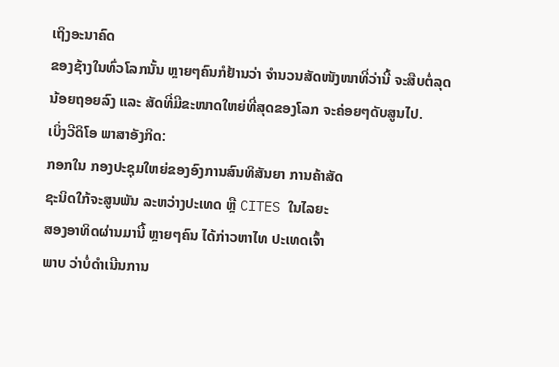ເຖິງອະນາຄົດ
ຂອງຊ້າງໃນທົ່ວໂລກນັ້ນ ຫຼາຍໆຄົນກໍຢ້ານວ່າ ຈໍານວນສັດໜັງໜາທີ່ວ່ານີ້ ຈະສືບຕໍ່ລຸດ
ນ້ອຍຖອຍລົງ ແລະ ສັດທີ່ມີຂະໜາດໃຫຍ່ທີ່ສຸດຂອງໂລກ ຈະຄ່ອຍໆດັບສູນໄປ.
ເບິ່ງວີດິໂອ ພາສາອັງກິດ:
ກອກໃນ ກອງປະຊຸມໃຫຍ່ຂອງອົງການສົນທິສັນຍາ ການຄ້າສັດ
ຊະນິດໃກ້ຈະສູນພັນ ລະຫວ່າງປະເທດ ຫຼື CITES ໃນໄລຍະ
ສອງອາທິດຜ່ານມານີ້ ຫຼາຍໆຄົນ ໄດ້ກ່າວຫາໄທ ປະເທດເຈົ້າ
ພາບ ວ່າບໍ່ດໍາເນີນການ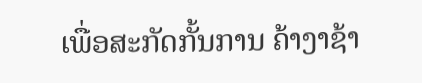ເພື່ອສະກັດກັ້ນການ ຄ້າງາຊ້າ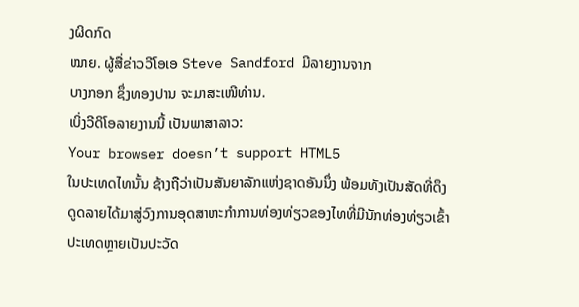ງຜິດກົດ
ໝາຍ. ຜູ້ສື່ຂ່າວວີໂອເອ Steve Sandford ມີລາຍງານຈາກ
ບາງກອກ ຊຶ່ງທອງປານ ຈະມາສະເໜີທ່ານ.
ເບິ່ງວີດິໂອລາຍງານນີ້ ເປັນພາສາລາວ:
Your browser doesn’t support HTML5
ໃນປະເທດໄທນັ້ນ ຊ້າງຖືວ່າເປັນສັນຍາລັກແຫ່ງຊາດອັນນຶ່ງ ພ້ອມທັງເປັນສັດທີ່ດຶງ
ດູດລາຍໄດ້ມາສູ່ວົງການອຸດສາຫະກໍາການທ່ອງທ່ຽວຂອງໄທທີ່ມີນັກທ່ອງທ່ຽວເຂົ້າ
ປະເທດຫຼາຍເປັນປະວັດ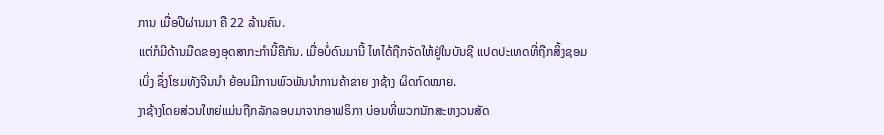ການ ເມື່ອປີຜ່ານມາ ຄື 22 ລ້ານຄົນ.
ແຕ່ກໍມີດ້ານມືດຂອງອຸດສາກະກໍານີ້ຄືກັນ. ເມື່ອບໍ່ດົນມານີ້ ໄທໄດ້ຖືກຈັດໃຫ້ຢູ່ໃນບັນຊີ ແປດປະເທດທີ່ຖືກສິ້ງຊອມເບິ່ງ ຊຶ່ງໂຮມທັງຈີນນໍາ ຍ້ອນມີການພົວພັນນໍາການຄ້າຂາຍ ງາຊ້າງ ຜິດກົດໝາຍ.
ງາຊ້າງໂດຍສ່ວນໃຫຍ່ແມ່ນຖືກລັກລອບມາຈາກອາຟຣິກາ ບ່ອນທີ່ພວກນັກສະຫງວນສັດ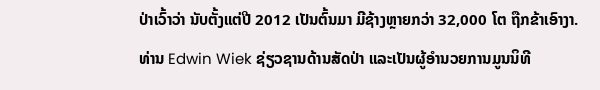ປ່າເວົ້າວ່າ ນັບຕັ້ງແຕ່ປີ 2012 ເປັນຕົ້ນມາ ມີຊ້າງຫຼາຍກວ່າ 32,000 ໂຕ ຖືກຂ້າເອົາງາ.
ທ່ານ Edwin Wiek ຊ່ຽວຊານດ້ານສັດປ່າ ແລະເປັນຜູ້ອໍານວຍການມູນນິທີ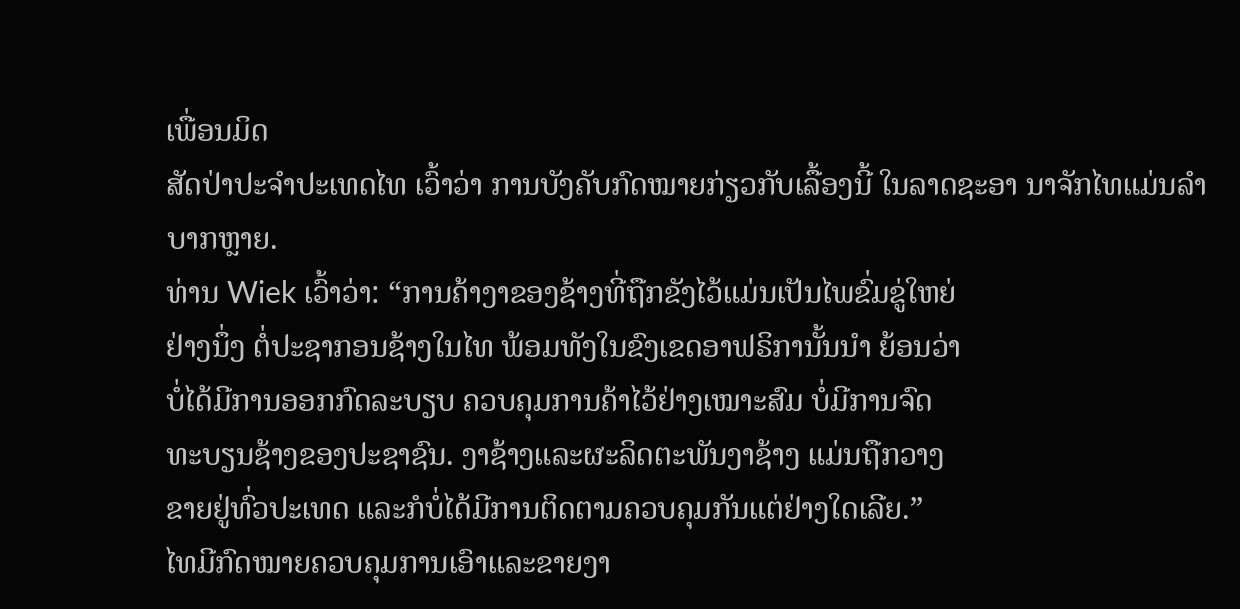ເພື່ອນມິດ
ສັດປ່າປະຈໍາປະເທດໄທ ເວົ້າວ່າ ການບັງຄັບກົດໝາຍກ່ຽວກັບເລື້ອງນີ້ ໃນລາດຊະອາ ນາຈັກໄທແມ່ນລໍາບາກຫຼາຍ.
ທ່ານ Wiek ເວົ້າວ່າ: “ການຄ້າງາຂອງຊ້າງທີ່ຖືກຂັງໄວ້ແມ່ນເປັນໄພຂົ່ມຂູ່ໃຫຍ່
ຢ່າງນຶ່ງ ຕໍ່ປະຊາກອນຊ້າງໃນໄທ ພ້ອມທັງໃນຂົງເຂດອາຟຣິການັ້ນນໍາ ຍ້ອນວ່າ
ບໍ່ໄດ້ມີການອອກກົດລະບຽບ ຄວບຄຸມການຄ້າໄວ້ຢ່າງເໝາະສົມ ບໍ່ມີການຈົດ
ທະບຽນຊ້າງຂອງປະຊາຊົນ. ງາຊ້າງແລະຜະລິດຕະພັນງາຊ້າງ ແມ່ນຖືກວາງ
ຂາຍຢູ່ທົ່ວປະເທດ ແລະກໍບໍ່ໄດ້ມີການຕິດຕາມຄວບຄຸມກັນແຕ່ຢ່າງໃດເລີຍ.”
ໄທມີກົດໝາຍຄວບຄຸມການເອົາແລະຂາຍງາ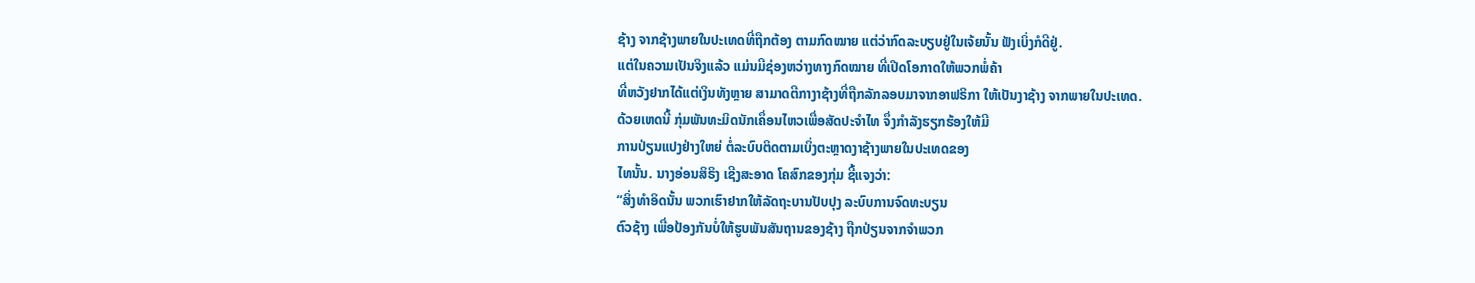ຊ້າງ ຈາກຊ້າງພາຍໃນປະເທດທີ່ຖືກຕ້ອງ ຕາມກົດໝາຍ ແຕ່ວ່າກົດລະບຽບຢູ່ໃນເຈ້ຍນັ້ນ ຟັງເບິ່ງກໍດີຢູ່.
ແຕ່ໃນຄວາມເປັນຈິງແລ້ວ ແມ່ນມີຊ່ອງຫວ່າງທາງກົດໝາຍ ທີ່ເປີດໂອກາດໃຫ້ພວກພໍ່ຄ້າ
ທີ່ຫວັງຢາກໄດ້ແຕ່ເງິນທັງຫຼາຍ ສາມາດຕີກາງາຊ້າງທີ່ຖືກລັກລອບມາຈາກອາຟຣິກາ ໃຫ້ເປັນງາຊ້າງ ຈາກພາຍໃນປະເທດ.
ດ້ວຍເຫດນີ້ ກຸ່ມພັນທະມິດນັກເຄຶ່ອນໄຫວເພື່ອສັດປະຈໍາໄທ ຈຶ່ງກໍາລັງຮຽກຮ້ອງໃຫ້ມີ
ການປ່ຽນແປງຢ່າງໃຫຍ່ ຕໍ່ລະບົບຕິດຕາມເບິ່ງຕະຫຼາດງາຊ້າງພາຍໃນປະເທດຂອງ
ໄທນັ້ນ. ນາງອ່ອນສິຣິງ ເຊີງສະອາດ ໂຄສົກຂອງກຸ່ມ ຊີ້ແຈງວ່າ:
“ສິ່ງທໍາອິດນັ້ນ ພວກເຮົາຢາກໃຫ້ລັດຖະບານປັບປຸງ ລະບົບການຈົດທະບຽນ
ຕົວຊ້າງ ເພື່ອປ້ອງກັນບໍ່ໃຫ້ຮູບພັນສັນຖານຂອງຊ້າງ ຖືກປ່ຽນຈາກຈໍາພວກ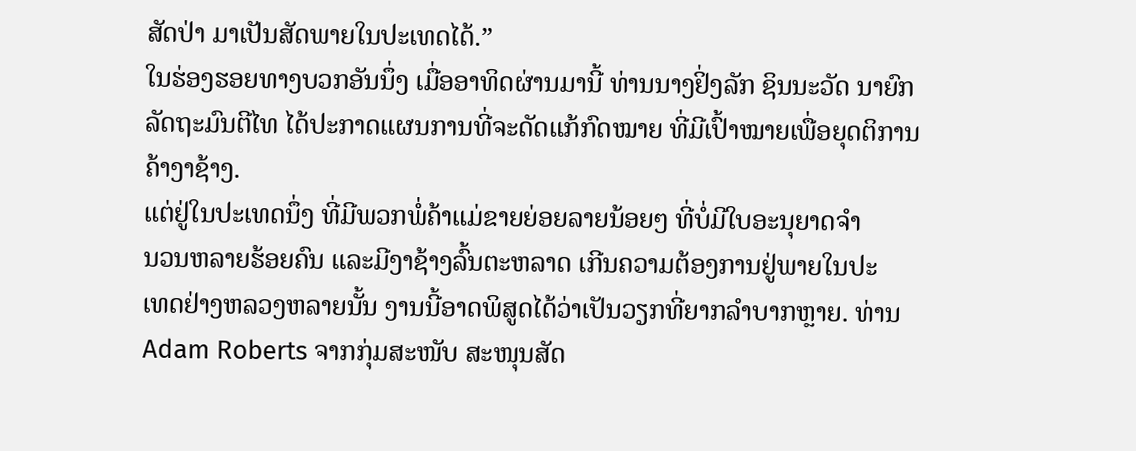ສັດປ່າ ມາເປັນສັດພາຍໃນປະເທດໄດ້.”
ໃນຮ່ອງຮອຍທາງບວກອັນນຶ່ງ ເມື່ອອາທິດຜ່ານມານີ້ ທ່ານນາງຢິ່ງລັກ ຊິນນະວັດ ນາຍົກ
ລັດຖະມົນຕີໄທ ໄດ້ປະກາດແຜນການທີ່ຈະດັດແກ້ກົດໝາຍ ທີ່ມີເປົ້າໝາຍເພື່ອຍຸດຕິການ
ຄ້າງາຊ້າງ.
ແຕ່ຢູ່ໃນປະເທດນຶ່ງ ທີ່ມີພວກພໍ່ຄ້າແມ່ຂາຍຍ່ອຍລາຍນ້ອຍໆ ທີ່ບໍ່ມີໃບອະນຸຍາດຈໍາ
ນວນຫລາຍຮ້ອຍຄົນ ແລະມີງາຊ້າງລົ້ນຕະຫລາດ ເກີນຄວາມຕ້ອງການຢູ່ພາຍໃນປະ
ເທດຢ່າງຫລວງຫລາຍນັ້ນ ງານນີ້ອາດພິສູດໄດ້ວ່າເປັນວຽກທີ່ຍາກລໍາບາກຫຼາຍ. ທ່ານ
Adam Roberts ຈາກກຸ່ມສະໜັບ ສະໜຸນສັດ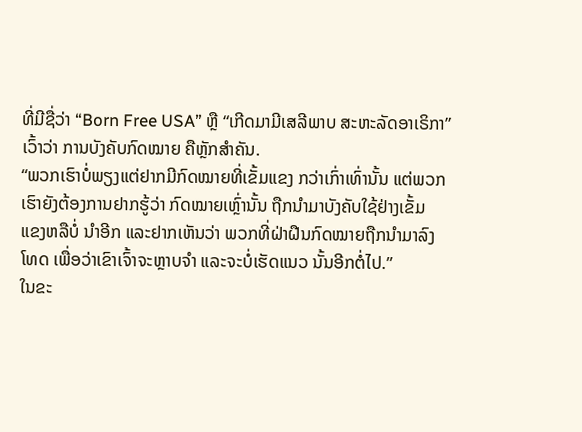ທີ່ມີຊື່ວ່າ “Born Free USA” ຫຼື “ເກີດມາມີເສລີພາບ ສະຫະລັດອາເຣິກາ” ເວົ້າວ່າ ການບັງຄັບກົດໝາຍ ຄືຫຼັກສໍາຄັນ.
“ພວກເຮົາບໍ່ພຽງແຕ່ຢາກມີກົດໝາຍທີ່ເຂັ້ມແຂງ ກວ່າເກົ່າເທົ່ານັ້ນ ແຕ່ພວກ
ເຮົາຍັງຕ້ອງການຢາກຮູ້ວ່າ ກົດໝາຍເຫຼົ່ານັ້ນ ຖືກນໍາມາບັງຄັບໃຊ້ຢ່າງເຂັ້ມ
ແຂງຫລືບໍ່ ນໍາອີກ ແລະຢາກເຫັນວ່າ ພວກທີ່ຝ່າຝືນກົດໝາຍຖືກນໍາມາລົງ
ໂທດ ເພື່ອວ່າເຂົາເຈົ້າຈະຫຼາບຈໍາ ແລະຈະບໍ່ເຮັດແນວ ນັ້ນອີກຕໍ່ໄປ.”
ໃນຂະ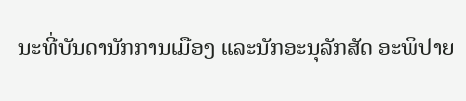ນະທີ່ບັນດານັກການເມືອງ ແລະນັກອະນຸລັກສັດ ອະພິປາຍ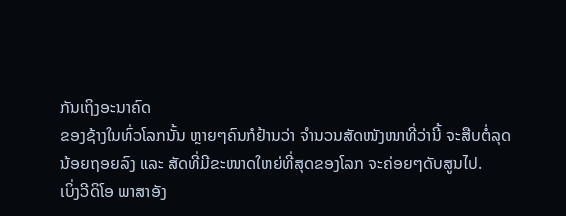ກັນເຖິງອະນາຄົດ
ຂອງຊ້າງໃນທົ່ວໂລກນັ້ນ ຫຼາຍໆຄົນກໍຢ້ານວ່າ ຈໍານວນສັດໜັງໜາທີ່ວ່ານີ້ ຈະສືບຕໍ່ລຸດ
ນ້ອຍຖອຍລົງ ແລະ ສັດທີ່ມີຂະໜາດໃຫຍ່ທີ່ສຸດຂອງໂລກ ຈະຄ່ອຍໆດັບສູນໄປ.
ເບິ່ງວີດິໂອ ພາສາອັງ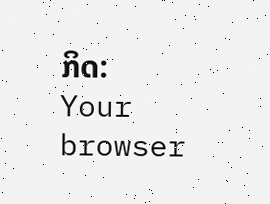ກິດ:
Your browser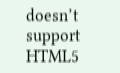doesn’t support HTML5